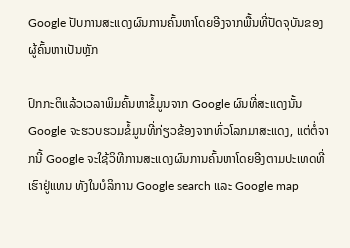Google ປັບການສະແດງຜົນການຄົ້ນຫາໂດຍອີງຈາກພື້ນທີ່ປັດຈຸບັນຂອງຜູ້ຄົ້ນຫາເປັນຫຼັກ

ປົກກະຕິແລ້ວເວລາພິມຄົ້ນຫາຂໍ້ມູນຈາກ Google ຜົນທີ່ສະແດງນັ້ນ Google ຈະຮວບຮວມຂໍ້ມູນທີ່ກ່ຽວຂ້ອງຈາກທົ່ວໂລກມາສະແດງ, ແຕ່ຕໍ່ຈາກນີ້ Google ຈະໃຊ້ວິທີການສະແດງຜົນການຄົ້ນຫາໂດຍອີງຕາມປະເທດທີ່ເຮົາຢູ່ແທນ ທັງໃນບໍລິການ Google search ແລະ Google map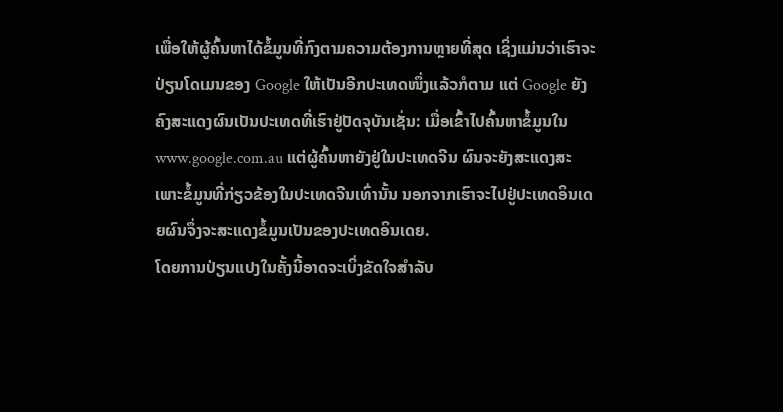ເພື່ອໃຫ້ຜູ້ຄົ້ນຫາໄດ້ຂໍ້ມູນທີ່ກົງຕາມຄວາມຕ້ອງການຫຼາຍທີ່ສຸດ ເຊິ່ງແມ່ນວ່າເຮົາຈະປ່ຽນໂດເມນຂອງ Google ໃຫ້ເປັນອີກປະເທດໜຶ່ງແລ້ວກໍຕາມ ແຕ່ Google ຍັງຄົງສະແດງຜົນເປັນປະເທດທີ່ເຮົາຢູ່ປັດຈຸບັນເຊັ່ນ: ເມື່ອເຂົ້າໄປຄົ້ນຫາຂໍ້ມູນໃນ www.google.com.au ແຕ່ຜູ້ຄົ້ນຫາຍັງຢູ່ໃນປະເທດຈີນ ຜົນຈະຍັງສະແດງສະເພາະຂໍ້ມູນທີ່ກ່ຽວຂ້ອງໃນປະເທດຈີນເທົ່ານັ້ນ ນອກຈາກເຮົາຈະໄປຢູ່ປະເທດອິນເດຍຜົນຈຶ່ງຈະສະແດງຂໍ້ມູນເປັນຂອງປະເທດອິນເດຍ.
ໂດຍການປ່ຽນແປງໃນຄັ້ງນີ້ອາດຈະເບິ່ງຂັດໃຈສໍາລັບ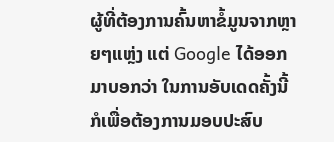ຜູ້ທີ່ຕ້ອງການຄົ້ນຫາຂໍ້ມູນຈາກຫຼາຍໆແຫຼ່ງ ແຕ່ Google ໄດ້ອອກມາບອກວ່າ ໃນການອັບເດດຄັ້ງນີ້ ກໍເພື່ອຕ້ອງການມອບປະສົບ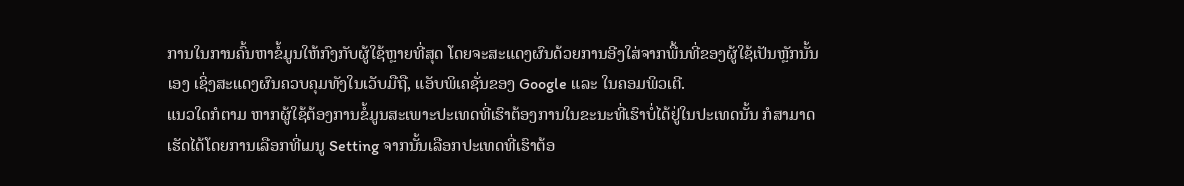ການໃນການຄົ້ນຫາຂໍ້ມູນໃຫ້ກົງກັບຜູ້ໃຊ້ຫຼາຍທີ່ສຸດ ໂດຍຈະສະແດງຜົນດ້ວຍການອີງໃສ່ຈາກພື້ນທີ່ຂອງຜູ້ໃຊ້ເປັນຫຼັກນັ້ນເອງ ເຊິ່ງສະແດງຜົນຄວບຄຸມທັງໃນເວັບມືຖື, ແອັບພິເຄຊັ່ນຂອງ Google ແລະ ໃນຄອມພິວເຕີ.
ແນວໃດກໍຕາມ ຫາກຜູ້ໃຊ້ຕ້ອງການຂໍ້ມູນສະເພາະປະເທດທີ່ເຮົາຕ້ອງການໃນຂະນະທີ່ເຮົາບໍ່ໄດ້ຢູ່ໃນປະເທດນັ້ນ ກໍສາມາດເຮັດໄດ້ໂດຍການເລືອກທີ່ເມນູ Setting ຈາກນັ້ນເລືອກປະເທດທີ່ເຮົາຕ້ອ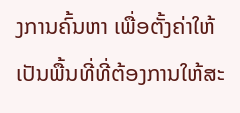ງການຄົ້ນຫາ ເພື່ອຕັ້ງຄ່າໃຫ້ເປັນພື້ນທີ່ທີ່ຕ້ອງການໃຫ້ສະ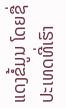ແດງຂໍ້ມູນ ໂດຍຊື່ປະເທດທີ່ເຮົາ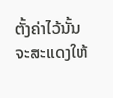ຕັ້ງຄ່າໄວ້ນັ້ນຈະສະແດງໃຫ້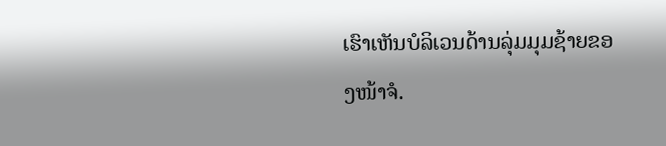ເຮົາເຫັນບໍລິເວນດ້ານລຸ່ມມຸມຊ້າຍຂອງໜ້າຈໍ.